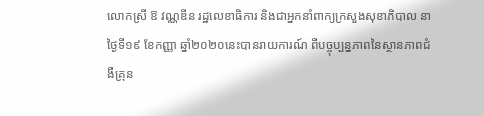លោកស្រី ឱ វណ្ណឌីន រដ្ឋលេខាធិការ និងជាអ្នកនាំពាក្យក្រសួងសុខាភិបាល នាថ្ងៃទី១៩ ខែកញ្ញា ឆ្នាំ២០២០នេះបានរាយការណ៍ ពីបច្ចុប្បន្នភាពនៃស្ថានភាពជំងឺគ្រុន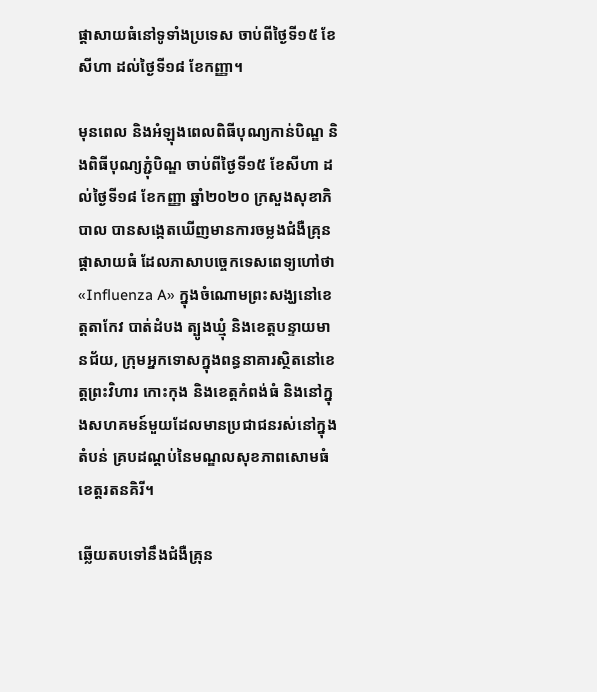ផ្ដាសាយធំនៅទូទាំងប្រទេស ចាប់ពីថ្ងៃទី១៥ ខែសីហា ដល់ថ្ងៃទី១៨ ខែកញ្ញា។

មុនពេល និងអំឡុងពេលពិធីបុណ្យកាន់បិណ្ឌ និងពិធីបុណ្យភ្ជុំបិណ្ឌ ចាប់ពីថ្ងៃទី១៥ ខែសីហា ដល់ថ្ងៃទី១៨ ខែកញ្ញា ឆ្នាំ២០២០ ក្រសួងសុខាភិបាល បានសង្កេតឃើញមានការចម្លងជំងឺគ្រុនផ្ដាសាយធំ ដែលភាសាបច្ចេកទេសពេទ្យហៅថា «Influenza A» ក្នុងចំណោមព្រះសង្ឃនៅខេត្តតាកែវ បាត់ដំបង ត្បូងឃ្មុំ និងខេត្តបន្ទាយមានជ័យ, ក្រុមអ្នកទោសក្នុងពន្ធនាគារស្ថិតនៅខេត្តព្រះវិហារ កោះកុង និងខេត្តកំពង់ធំ និងនៅក្នុងសហគមន៍មួយដែលមានប្រជាជនរស់នៅក្នុងតំបន់ គ្របដណ្ដប់នៃមណ្ឌលសុខភាពសោមធំ ខេត្តរតនគិរី។

ឆ្លើយតបទៅនឹងជំងឺគ្រុន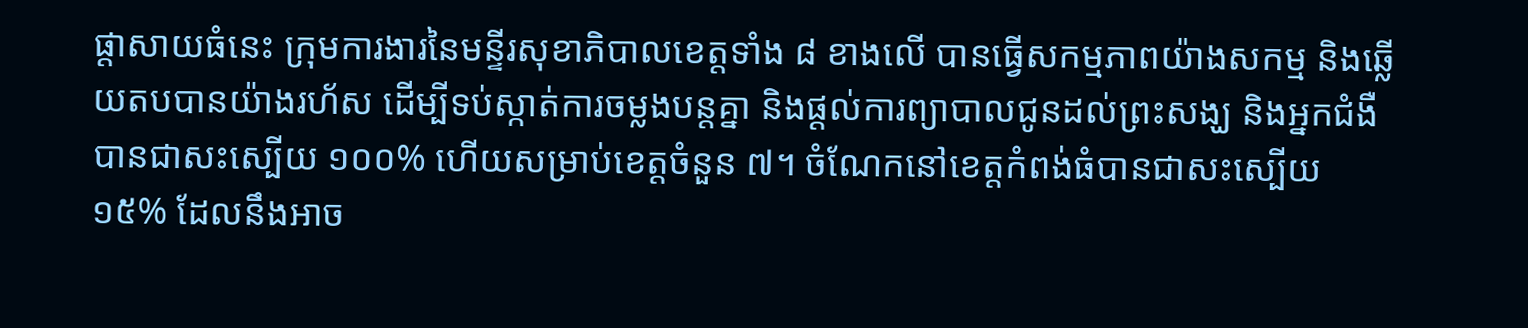ផ្ដាសាយធំនេះ ក្រុមការងារនៃមន្ទីរសុខាភិបាលខេត្តទាំង ៨ ខាងលើ បានធ្វើសកម្មភាពយ៉ាងសកម្ម និងឆ្លើយតបបានយ៉ាងរហ័ស ដើម្បីទប់ស្កាត់ការចម្លងបន្តគ្នា និងផ្ដល់ការព្យាបាលជូនដល់ព្រះសង្ឃ និងអ្នកជំងឺបានជាសះស្បើយ ១០០% ហើយសម្រាប់ខេត្តចំនួន ៧។ ចំណែកនៅខេត្តកំពង់ធំបានជាសះស្បើយ ១៥% ដែលនឹងអាច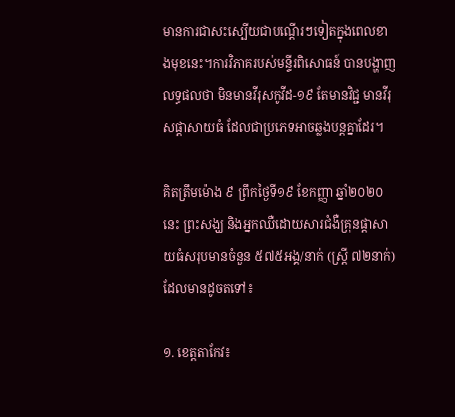មានការជាសះស្បើយជាបណ្ដើរៗទៀតក្នុងពេលខាងមុខនេះ។ការវិភាគរបស់មន្ទីរពិសោធន៍ បានបង្ហាញលទ្ធផលថា មិនមានវីរុសកូវីដ-១៩ តែមានវិជ្ជ មានវីរុសផ្ដាសាយធំ ដែលជាប្រភេទអាចឆ្លងបន្តគ្នាដែរ។

គិតត្រឹមម៉ោង ៩ ព្រឹកថ្ងៃទី១៩ ខែកញ្ញា ឆ្នាំ២០២០នេះ ព្រះសង្ឃ និងអ្នកឈឺដោយសារជំងឺគ្រុនផ្ដាសាយធំសរុបមានចំនួន ៥៧៥អង្គ/នាក់ (ស្ត្រី ៧២នាក់) ដែលមានដូចតទៅ៖

១. ខេត្តតាកែវ៖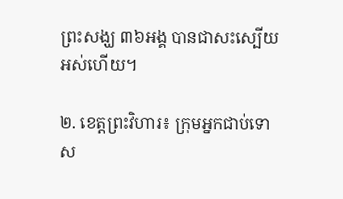ព្រះសង្ឃ ៣៦អង្គ បានជាសះស្បើយអស់ហើយ។

២. ខេត្តព្រះវិហារ៖ ក្រុមអ្នកជាប់ទោស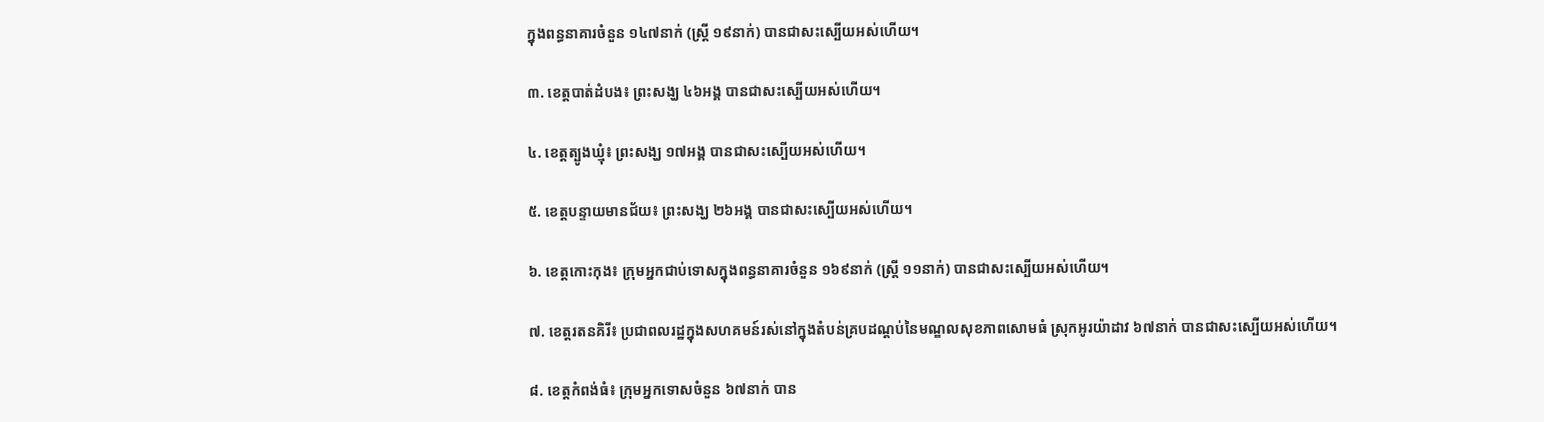ក្នុងពន្ធនាគារចំនួន ១៤៧នាក់ (ស្ត្រី ១៩នាក់) បានជាសះស្បើយអស់ហើយ។

៣. ខេត្តបាត់ដំបង៖ ព្រះសង្ឃ ៤៦អង្គ បានជាសះស្បើយអស់ហើយ។

៤. ខេត្តត្បូងឃ្មុំ៖ ព្រះសង្ឃ ១៧អង្គ បានជាសះស្បើយអស់ហើយ។

៥. ខេត្តបន្ទាយមានជ័យ៖ ព្រះសង្ឃ ២៦អង្គ បានជាសះស្បើយអស់ហើយ។

៦. ខេត្តកោះកុង៖ ក្រុមអ្នកជាប់ទោសក្នុងពន្ធនាគារចំនួន ១៦៩នាក់ (ស្ត្រី ១១នាក់) បានជាសះស្បើយអស់ហើយ។

៧. ខេត្តរតនគិរី៖ ប្រជាពលរដ្ឋក្នុងសហគមន៍រស់នៅក្នុងតំបន់គ្របដណ្ដប់នៃមណ្ឌលសុខភាពសោមធំ ស្រុកអូរយ៉ាដាវ ៦៧នាក់ បានជាសះស្បើយអស់ហើយ។

៨. ខេត្តកំពង់ធំ៖ ក្រុមអ្នកទោសចំនួន ៦៧នាក់ បាន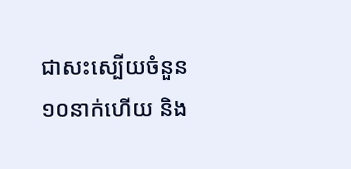ជាសះស្បើយចំនួន ១០នាក់ហើយ និង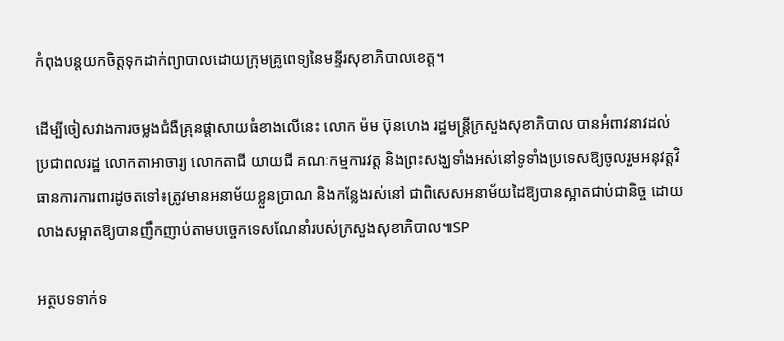កំពុងបន្តយកចិត្តទុកដាក់ព្យាបាលដោយក្រុមគ្រូពេទ្យនៃមន្ទីរសុខាភិបាលខេត្ត។

ដើម្បីចៀសវាងការចម្លងជំងឺគ្រុនផ្ដាសាយធំខាងលើនេះ លោក ម៉ម ប៊ុនហេង រដ្ឋមន្ត្រីក្រសួងសុខាភិបាល បានអំពាវនាវដល់ប្រជាពលរដ្ឋ លោកតាអាចារ្យ លោកតាជី យាយជី គណៈកម្មការវត្ត និងព្រះសង្ឃទាំងអស់នៅទូទាំងប្រទេសឱ្យចូលរួមអនុវត្តវិធានការការពារដូចតទៅ៖ត្រូវមានអនាម័យខ្លួនប្រាណ និងកន្លែងរស់នៅ ជាពិសេសអនាម័យដៃឱ្យបានស្អាតជាប់ជានិច្ច ដោយលាងសម្អាតឱ្យបានញឹកញាប់តាមបច្ចេកទេសណែនាំរបស់ក្រសួងសុខាភិបាល៕SP

អត្ថបទទាក់ទ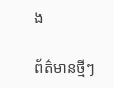ង

ព័ត៌មានថ្មីៗ